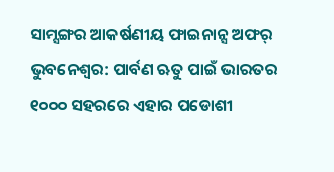ସାମ୍ସଙ୍ଗର ଆକର୍ଷଣୀୟ ଫାଇନାନ୍ସ ଅଫର୍
ଭୁବନେଶ୍ୱର: ପାର୍ବଣ ଋତୁ ପାଇଁ ଭାରତର ୧୦୦୦ ସହରରେ ଏହାର ପଡୋଶୀ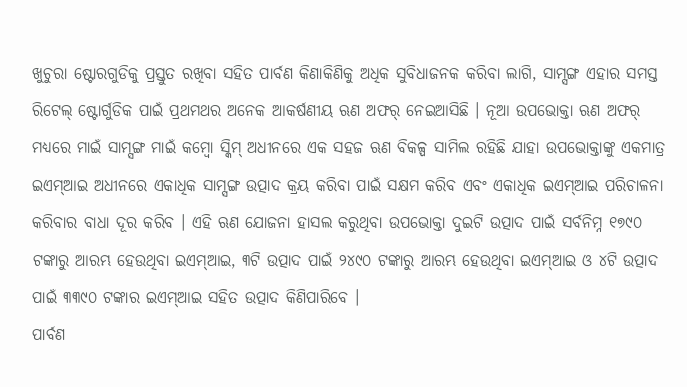ଖୁଚୁରା ଷ୍ଟୋରଗୁଡିକୁ ପ୍ରସ୍ତୁତ ରଖିବା ସହିତ ପାର୍ବଣ କିଣାକିଣିକୁ ଅଧିକ ସୁବିଧାଜନକ କରିବା ଲାଗି, ସାମ୍ସଙ୍ଗ ଏହାର ସମସ୍ତ ରିଟେଲ୍ ଷ୍ଟୋର୍ଗୁଡିକ ପାଇଁ ପ୍ରଥମଥର ଅନେକ ଆକର୍ଷଣୀୟ ଋଣ ଅଫର୍ ନେଇଆସିଛି । ନୂଆ ଉପଭୋକ୍ତା ଋଣ ଅଫର୍ ମଧ୍ୟରେ ମାଇଁ ସାମ୍ସଙ୍ଗ ମାଇଁ କମ୍ବୋ ସ୍କିମ୍ ଅଧୀନରେ ଏକ ସହଜ ଋଣ ବିକଳ୍ପ ସାମିଲ ରହିଛି ଯାହା ଉପଭୋକ୍ତାଙ୍କୁ ଏକମାତ୍ର ଇଏମ୍ଆଇ ଅଧୀନରେ ଏକାଧିକ ସାମ୍ସଙ୍ଗ ଉତ୍ପାଦ କ୍ରୟ କରିବା ପାଇଁ ସକ୍ଷମ କରିବ ଏବଂ ଏକାଧିକ ଇଏମ୍ଆଇ ପରିଚାଳନା କରିବାର ବାଧା ଦୂର କରିବ । ଏହି ଋଣ ଯୋଜନା ହାସଲ କରୁଥିବା ଉପଭୋକ୍ତା ଦୁଇଟି ଉତ୍ପାଦ ପାଇଁ ସର୍ବନିମ୍ନ ୧୭୯୦ ଟଙ୍କାରୁ ଆରମ୍ଭ ହେଉଥିବା ଇଏମ୍ଆଇ, ୩ଟି ଉତ୍ପାଦ ପାଇଁ ୨୪୯୦ ଟଙ୍କାରୁ ଆରମ୍ଭ ହେଉଥିବା ଇଏମ୍ଆଇ ଓ ୪ଟି ଉତ୍ପାଦ ପାଇଁ ୩୩୯୦ ଟଙ୍କାର ଇଏମ୍ଆଇ ସହିତ ଉତ୍ପାଦ କିଣିପାରିବେ ।
ପାର୍ବଣ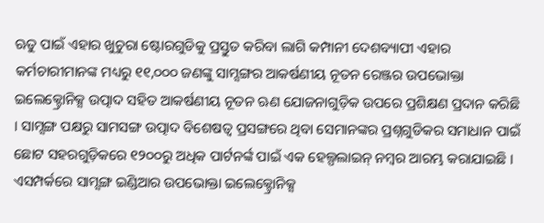ଋତୁ ପାଇଁ ଏହାର ଖୁଚୁରା ଷ୍ଟୋରଗୁଡିକୁ ପ୍ରସ୍ତୁତ କରିବା ଲାଗି କମ୍ପାନୀ ଦେଶବ୍ୟାପୀ ଏହାର କର୍ମଚାରୀମାନଙ୍କ ମଧ୍ୟରୁ ୧୧,୦୦୦ ଜଣଙ୍କୁ ସାମ୍ସଙ୍ଗର ଆକର୍ଷଣୀୟ ନୂତନ ରେଞ୍ଜର ଉପଭୋକ୍ତା ଇଲେକ୍ଟ୍ରୋନିକ୍ସ ଉତ୍ପାଦ ସହିତ ଆକର୍ଷଣୀୟ ନୂତନ ଋଣ ଯୋଜନାଗୁଡ଼ିକ ଉପରେ ପ୍ରଶିକ୍ଷଣ ପ୍ରଦାନ କରିଛି । ସାମ୍ସଙ୍ଗ ପକ୍ଷରୁ ସାମସଙ୍ଗ ଉତ୍ପାଦ ବିଶେଷତ୍ୱ ପ୍ରସଙ୍ଗରେ ଥିବା ସେମାନଙ୍କର ପ୍ରଶ୍ନଗୁଡିକର ସମାଧାନ ପାଇଁ ଛୋଟ ସହରଗୁଡ଼ିକରେ ୧୨୦୦ରୁ ଅଧିକ ପାର୍ଟନର୍ଙ୍କ ପାଇଁ ଏକ ହେଲ୍ପଲାଇନ୍ ନମ୍ବର ଆରମ୍ଭ କରାଯାଇଛି । ଏସମ୍ପର୍କରେ ସାମ୍ସଙ୍ଗ ଇଣ୍ଡିଆର ଉପଭୋକ୍ତା ଇଲେକ୍ଟ୍ରୋନିକ୍ସ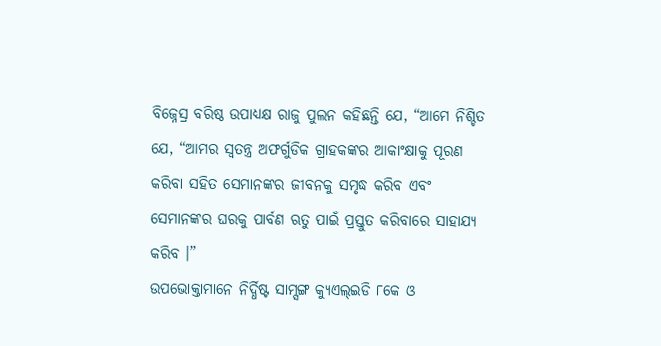ବିଜ୍ନେସ୍ର ବରିଷ୍ଠ ଉପାଧ୍ୟକ୍ଷ ରାଜୁ ପୁଲନ କହିଛନ୍ତି ଯେ, “ଆମେ ନିଶ୍ଚିତ ଯେ, “ଆମର ସ୍ୱତନ୍ତ୍ର ଅଫର୍ଗୁଡିକ ଗ୍ରାହକଙ୍କର ଆକାଂକ୍ଷାକୁ ପୂରଣ କରିବା ସହିତ ସେମାନଙ୍କର ଜୀବନକୁ ସମୃଦ୍ଧ କରିବ ଏବଂ ସେମାନଙ୍କର ଘରକୁ ପାର୍ବଣ ଋତୁ ପାଇଁ ପ୍ରସ୍ତୁତ କରିବାରେ ସାହାଯ୍ୟ କରିବ ।”
ଉପଭୋକ୍ତାମାନେ ନିର୍ଦ୍ଧିଷ୍ଟ ସାମ୍ସଙ୍ଗ କ୍ୟୁଏଲ୍ଇଡି ୮କେ ଓ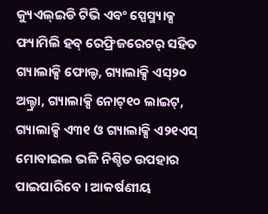କ୍ୟୁଏଲ୍ଇଡି ଟିଭି ଏବଂ ସ୍ପେସ୍ମ୍ୟାକ୍ସ ଫ୍ୟାମିଲି ହବ୍ ରେଫ୍ରିଜରେଟର୍ ସହିତ ଗ୍ୟାଲାକ୍ସି ଫୋଲ୍ଡ, ଗ୍ୟାଲାକ୍ସି ଏସ୍୨୦ ଅଲ୍ଟ୍ରା, ଗ୍ୟାଲାକ୍ସି ନୋଟ୍୧୦ ଲାଇଟ୍, ଗ୍ୟାଲାକ୍ସି ଏ୩୧ ଓ ଗ୍ୟାଲାକ୍ସି ଏ୨୧ଏସ୍ ମୋବାଇଲ ଭଳି ନିଶ୍ଚିତ ଉପହାର ପାଇପାରିବେ । ଆକର୍ଷଣୀୟ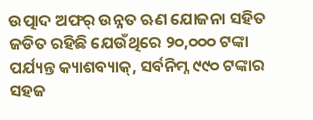ଉତ୍ପାଦ ଅଫର୍ ଉନ୍ନତ ଋଣ ଯୋଜନା ସହିତ ଜଡିତ ରହିଛି ଯେଉଁଥିରେ ୨୦,୦୦୦ ଟଙ୍କା ପର୍ଯ୍ୟନ୍ତ କ୍ୟାଶବ୍ୟାକ୍, ସର୍ବନିମ୍ନ ୯୯୦ ଟଙ୍କାର ସହଜ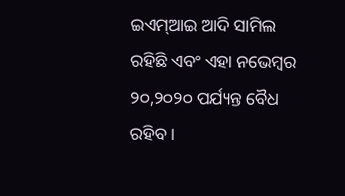ଇଏମ୍ଆଇ ଆଦି ସାମିଲ ରହିଛି ଏବଂ ଏହା ନଭେମ୍ବର ୨୦,୨୦୨୦ ପର୍ଯ୍ୟନ୍ତ ବୈଧ ରହିବ ।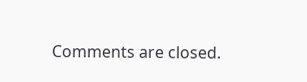Comments are closed.